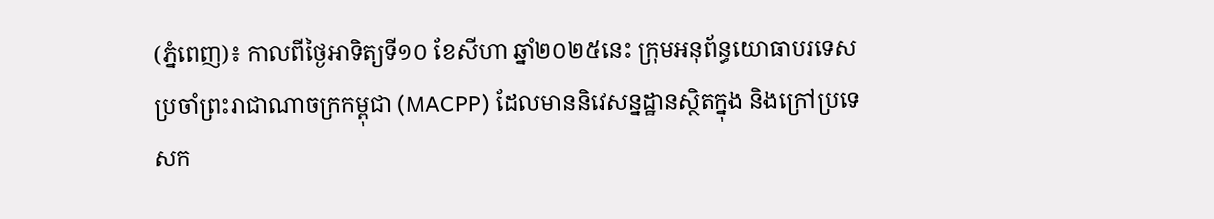(ភ្នំពេញ)៖ កាលពីថ្ងៃអាទិត្យទី១០ ខែសីហា ឆ្នាំ២០២៥នេះ ក្រុមអនុព័ន្ធយោធាបរទេស ប្រចាំព្រះរាជាណាចក្រកម្ពុជា (MACPP) ដែលមាននិវេសន្នដ្ឋានស្ថិតក្នុង និងក្រៅប្រទេសក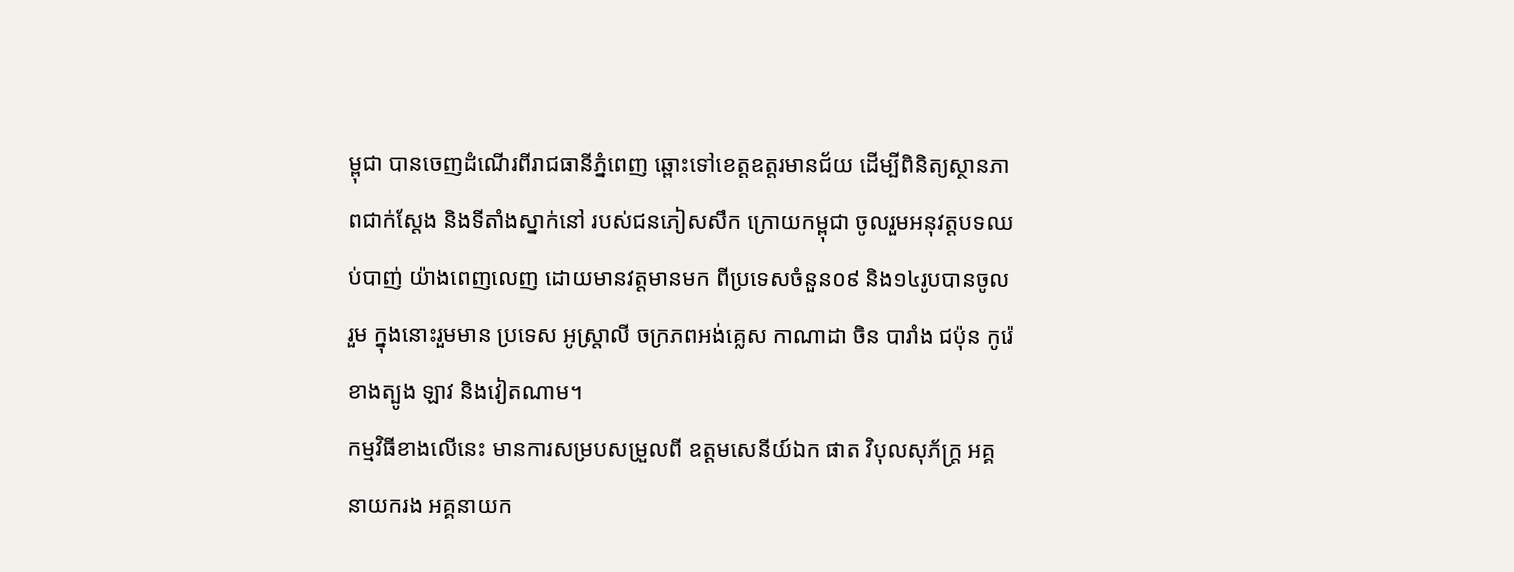ម្ពុជា បានចេញដំណើរពីរាជធានីភ្នំពេញ ឆ្ពោះទៅខេត្តឧត្តរមានជ័យ ដើម្បីពិនិត្យស្ថានភាពជាក់ស្តែង និងទីតាំងស្នាក់នៅ របស់ជនភៀសសឹក ក្រោយកម្ពុជា ចូលរួមអនុវត្តបទឈប់បាញ់ យ៉ាងពេញលេញ ដោយមានវត្តមានមក ពីប្រទេសចំនួន០៩ និង១៤រូបបានចូលរួម ក្នុងនោះរួមមាន ប្រទេស អូស្ត្រាលី ចក្រភពអង់គ្លេស កាណាដា ចិន បារាំង ជប៉ុន កូរ៉េខាងត្បូង ឡាវ និងវៀតណាម។
កម្មវិធីខាងលើនេះ មានការសម្របសម្រួលពី ឧត្តមសេនីយ៍ឯក ផាត វិបុលសុភ័ក្ត្រ អគ្គនាយករង អគ្គនាយក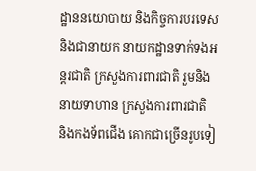ដ្ឋាននយោបាយ និងកិច្ចការបរទេស និងជានាយក នាយកដ្ឋានទាក់ទងអន្តរជាតិ ក្រសួងការពារជាតិ រួមនិងនាយទាហាន ក្រសួងការពារជាតិ និងកងទ័ពជើង គោកជាច្រើនរូបទៀ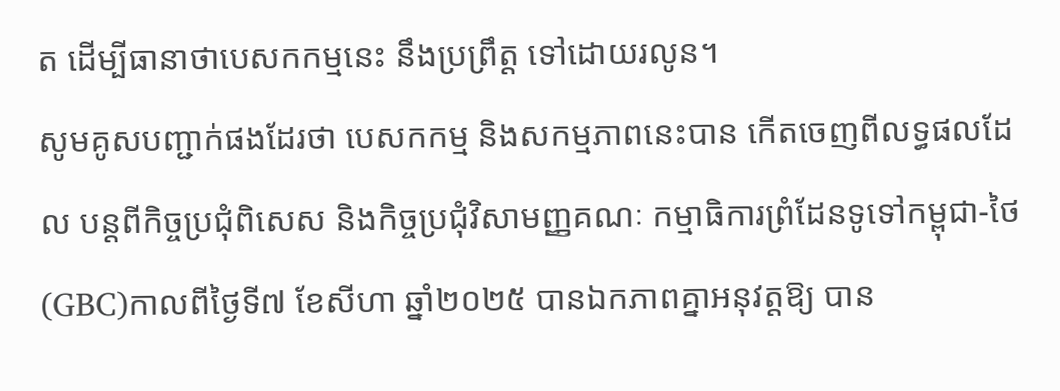ត ដើម្បីធានាថាបេសកកម្មនេះ នឹងប្រព្រឹត្ត ទៅដោយរលូន។
សូមគូសបញ្ជាក់ផងដែរថា បេសកកម្ម និងសកម្មភាពនេះបាន កើតចេញពីលទ្ធផលដែល បន្តពីកិច្ចប្រជុំពិសេស និងកិច្ចប្រជុំវិសាមញ្ញគណៈ កម្មាធិការព្រំដែនទូទៅកម្ពុជា-ថៃ (GBC)កាលពីថ្ងៃទី៧ ខែសីហា ឆ្នាំ២០២៥ បានឯកភាពគ្នាអនុវត្តឱ្យ បាន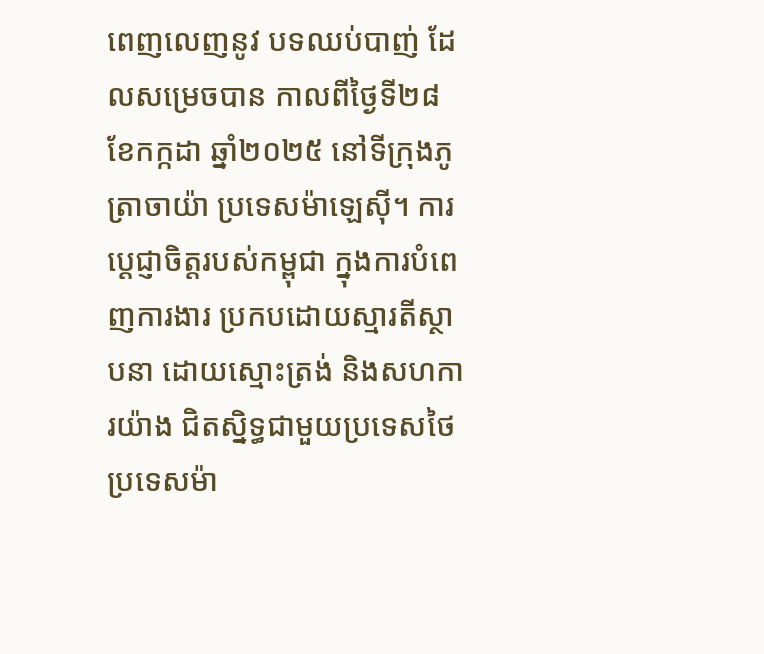ពេញលេញនូវ បទឈប់បាញ់ ដែលសម្រេចបាន កាលពីថ្ងៃទី២៨ ខែកក្កដា ឆ្នាំ២០២៥ នៅទីក្រុងភូត្រាចាយ៉ា ប្រទេសម៉ាឡេស៊ី។ ការប្ដេជ្ញាចិត្តរបស់កម្ពុជា ក្នុងការបំពេញការងារ ប្រកបដោយស្មារតីស្ថាបនា ដោយស្មោះត្រង់ និងសហការយ៉ាង ជិតស្និទ្ធជាមួយប្រទេសថៃ ប្រទេសម៉ា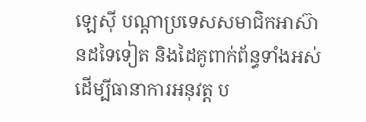ឡេស៊ី បណ្តាប្រទេសសមាជិកអាស៊ានដទៃទៀត និងដៃគូពាក់ព័ន្ធទាំងអស់ ដើម្បីធានាការអនុវត្ត ប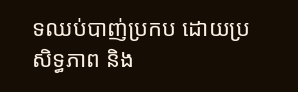ទឈប់បាញ់ប្រកប ដោយប្រសិទ្ធភាព និង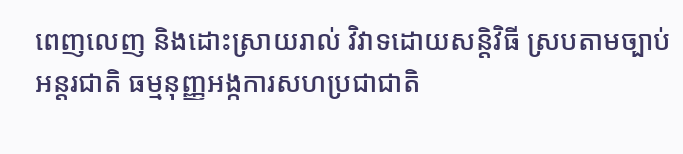ពេញលេញ និងដោះស្រាយរាល់ វិវាទដោយសន្តិវិធី ស្របតាមច្បាប់អន្តរជាតិ ធម្មនុញ្ញអង្កការសហប្រជាជាតិ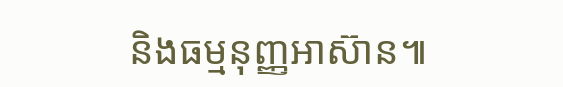និងធម្មនុញ្ញអាស៊ាន៕